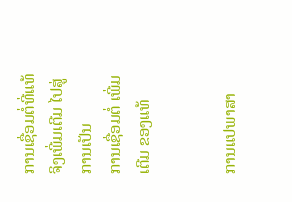ການເຊື່ອມຕໍ່ທີ່ແທ້ຈິງເພີ່ມເຕີມ ໄປສູ່ການເປັນ
ການເຊື່ອມຕໍ່ ເພີ່ມເຕີມ ຂອງແທ້


ການແປພາສາ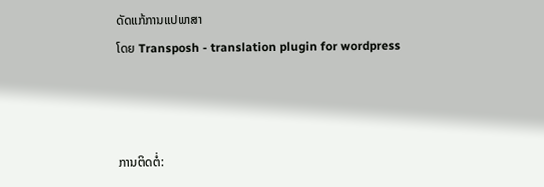ດັດແກ້ການແປພາສາ
ໂດຍ Transposh - translation plugin for wordpress



ການຕິດຕໍ່: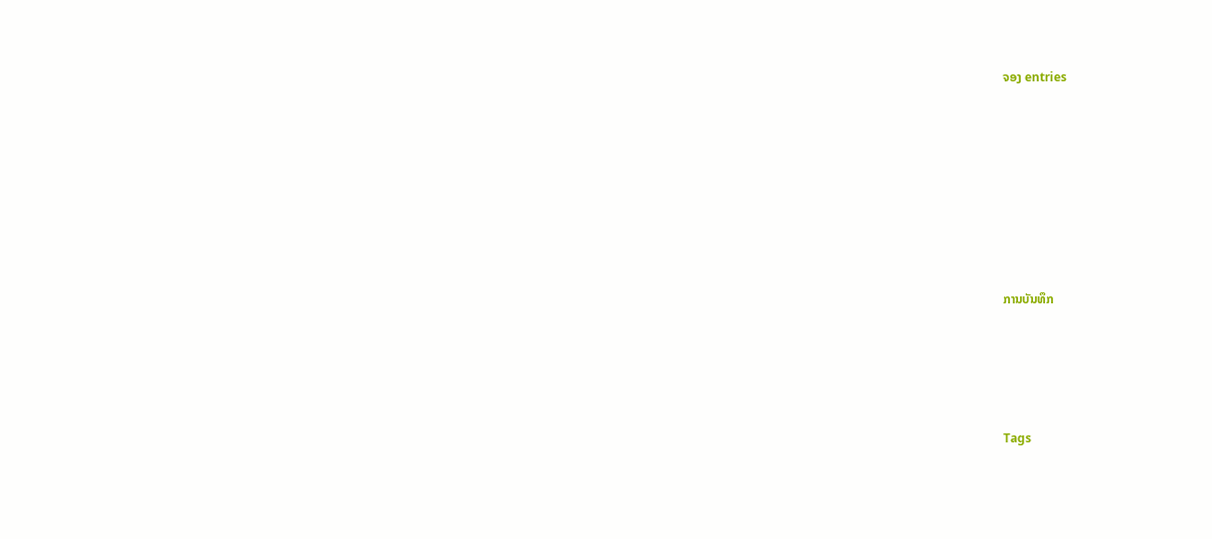ຈອງ entries







ການບັນທຶກ




Tags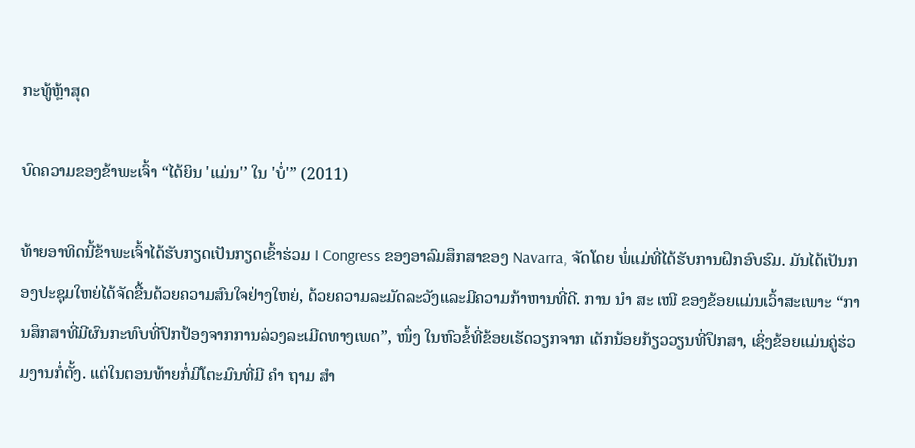ກະທູ້ຫຼ້າສຸດ

ບົດຄວາມຂອງຂ້າພະເຈົ້າ “ໄດ້ຍິນ 'ແມ່ນ'’ ໃນ 'ບໍ່'” (2011)

ທ້າຍອາທິດນີ້ຂ້າພະເຈົ້າໄດ້ຮັບກຽດເປັນກຽດເຂົ້າຮ່ວມ I Congress ຂອງອາລົມສຶກສາຂອງ Navarra, ຈັດໂດຍ ພໍ່ແມ່ທີ່ໄດ້ຮັບການຝຶກອົບຮົມ. ມັນໄດ້ເປັນກອງປະຊຸມໃຫຍ່ໄດ້ຈັດຂື້ນດ້ວຍຄວາມສົນໃຈຢ່າງໃຫຍ່, ດ້ວຍຄວາມລະມັດລະວັງແລະມີຄວາມກ້າຫານທີ່ດີ. ການ ນຳ ສະ ເໜີ ຂອງຂ້ອຍແມ່ນເວົ້າສະເພາະ “ການສຶກສາທີ່ມີຜົນກະທົບທີ່ປົກປ້ອງຈາກການລ່ວງລະເມີດທາງເພດ”, ໜຶ່ງ ໃນຫົວຂໍ້ທີ່ຂ້ອຍເຮັດວຽກຈາກ ເດັກນ້ອຍກ້ຽວວຽນທີ່ປຶກສາ, ເຊິ່ງຂ້ອຍແມ່ນຄູ່ຮ່ວມງານກໍ່ຕັ້ງ. ແຕ່ໃນຕອນທ້າຍກໍ່ມີໂຕະມົນທີ່ມີ ຄຳ ຖາມ ສຳ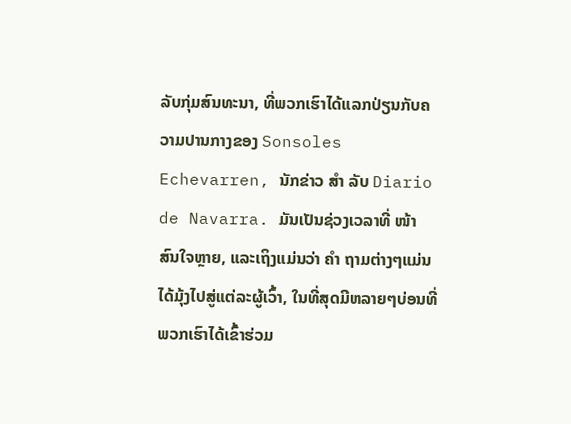ລັບກຸ່ມສົນທະນາ, ທີ່ພວກເຮົາໄດ້ແລກປ່ຽນກັບຄວາມປານກາງຂອງ Sonsoles Echevarren, ນັກຂ່າວ ສຳ ລັບ Diario de Navarra. ມັນເປັນຊ່ວງເວລາທີ່ ໜ້າ ສົນໃຈຫຼາຍ, ແລະເຖິງແມ່ນວ່າ ຄຳ ຖາມຕ່າງໆແມ່ນໄດ້ມຸ້ງໄປສູ່ແຕ່ລະຜູ້ເວົ້າ, ໃນທີ່ສຸດມີຫລາຍໆບ່ອນທີ່ພວກເຮົາໄດ້ເຂົ້າຮ່ວມ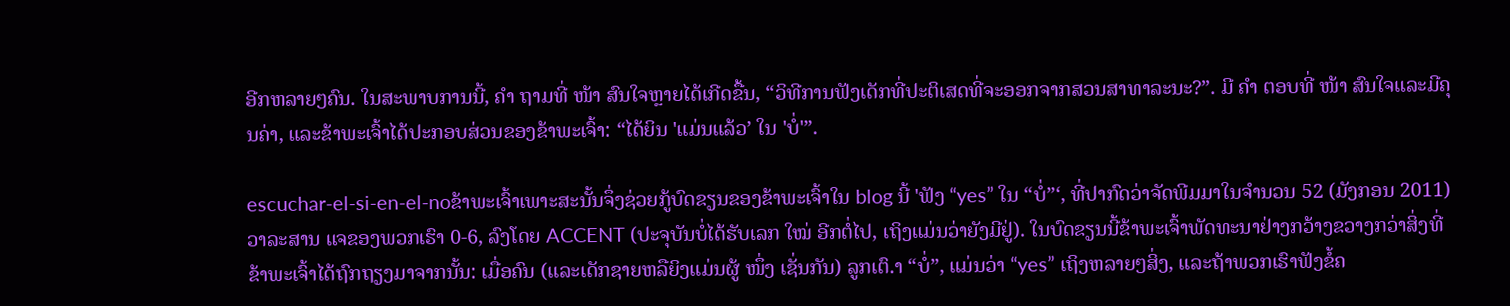ອີກຫລາຍໆຄົນ. ໃນສະພາບການນີ້, ຄຳ ຖາມທີ່ ໜ້າ ສົນໃຈຫຼາຍໄດ້ເກີດຂື້ນ, “ວິທີການຟັງເດັກທີ່ປະຕິເສດທີ່ຈະອອກຈາກສວນສາທາລະນະ?”. ມີ ຄຳ ຕອບທີ່ ໜ້າ ສົນໃຈແລະມີຄຸນຄ່າ, ແລະຂ້າພະເຈົ້າໄດ້ປະກອບສ່ວນຂອງຂ້າພະເຈົ້າ: “ໄດ້ຍິນ 'ແມ່ນແລ້ວ’ ໃນ 'ບໍ່'”.

escuchar-el-si-en-el-noຂ້າພະເຈົ້າເພາະສະນັ້ນຈຶ່ງຊ່ວຍກູ້ບົດຂຽນຂອງຂ້າພະເຈົ້າໃນ blog ນີ້ 'ຟັງ “yes” ໃນ “ບໍ່”‘, ທີ່ປາກົດວ່າຈັດພີມມາໃນຈໍານວນ 52 (ມັງກອນ 2011) ວາລະສານ ແຈຂອງພວກເຮົາ 0-6, ລົງໂດຍ ACCENT (ປະຈຸບັນບໍ່ໄດ້ຮັບເລກ ໃໝ່ ອີກຕໍ່ໄປ, ເຖິງແມ່ນວ່າຍັງມີຢູ່). ໃນບົດຂຽນນີ້ຂ້າພະເຈົ້າພັດທະນາຢ່າງກວ້າງຂວາງກວ່າສິ່ງທີ່ຂ້າພະເຈົ້າໄດ້ຖົກຖຽງມາຈາກນັ້ນ: ເມື່ອຄົນ (ແລະເດັກຊາຍຫລືຍິງແມ່ນຜູ້ ໜຶ່ງ ເຊັ່ນກັນ) ລູກເຕົ.າ “ບໍ່”, ແມ່ນວ່າ “yes” ເຖິງຫລາຍໆສິ່ງ, ແລະຖ້າພວກເຮົາຟັງຂໍ້ຄ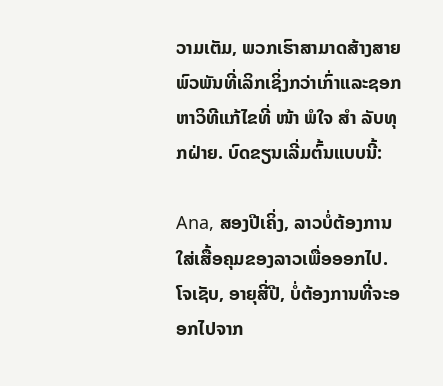ວາມເຕັມ, ພວກເຮົາສາມາດສ້າງສາຍພົວພັນທີ່ເລິກເຊິ່ງກວ່າເກົ່າແລະຊອກຫາວິທີແກ້ໄຂທີ່ ໜ້າ ພໍໃຈ ສຳ ລັບທຸກຝ່າຍ. ບົດຂຽນເລີ່ມຕົ້ນແບບນີ້:

Ana, ສອງປີເຄິ່ງ, ລາວບໍ່ຕ້ອງການໃສ່ເສື້ອຄຸມຂອງລາວເພື່ອອອກໄປ. ໂຈເຊັບ, ອາຍຸສີ່ປີ, ບໍ່ຕ້ອງການທີ່ຈະອອກໄປຈາກ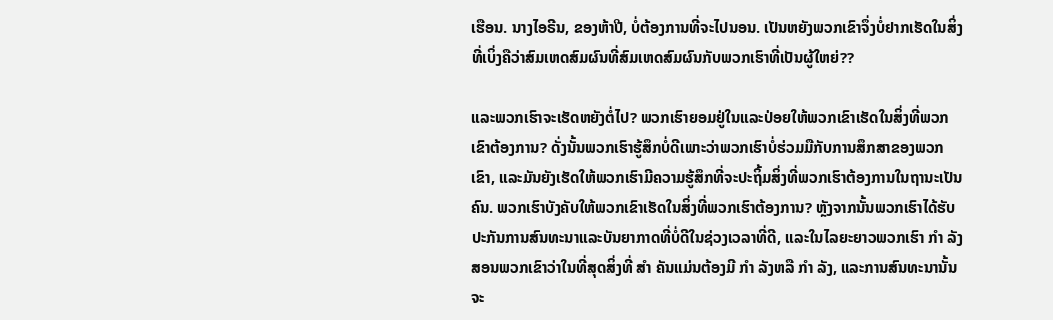ເຮືອນ. ນາງໄອຣີນ, ຂອງຫ້າປີ, ບໍ່ຕ້ອງການທີ່ຈະໄປນອນ. ເປັນຫຍັງພວກເຂົາຈຶ່ງບໍ່ຢາກເຮັດໃນສິ່ງທີ່ເບິ່ງຄືວ່າສົມເຫດສົມຜົນທີ່ສົມເຫດສົມຜົນກັບພວກເຮົາທີ່ເປັນຜູ້ໃຫຍ່??

ແລະພວກເຮົາຈະເຮັດຫຍັງຕໍ່ໄປ? ພວກເຮົາຍອມຢູ່ໃນແລະປ່ອຍໃຫ້ພວກເຂົາເຮັດໃນສິ່ງທີ່ພວກເຂົາຕ້ອງການ? ດັ່ງນັ້ນພວກເຮົາຮູ້ສຶກບໍ່ດີເພາະວ່າພວກເຮົາບໍ່ຮ່ວມມືກັບການສຶກສາຂອງພວກເຂົາ, ແລະມັນຍັງເຮັດໃຫ້ພວກເຮົາມີຄວາມຮູ້ສຶກທີ່ຈະປະຖິ້ມສິ່ງທີ່ພວກເຮົາຕ້ອງການໃນຖານະເປັນຄົນ. ພວກເຮົາບັງຄັບໃຫ້ພວກເຂົາເຮັດໃນສິ່ງທີ່ພວກເຮົາຕ້ອງການ? ຫຼັງຈາກນັ້ນພວກເຮົາໄດ້ຮັບປະກັນການສົນທະນາແລະບັນຍາກາດທີ່ບໍ່ດີໃນຊ່ວງເວລາທີ່ດີ, ແລະໃນໄລຍະຍາວພວກເຮົາ ກຳ ລັງສອນພວກເຂົາວ່າໃນທີ່ສຸດສິ່ງທີ່ ສຳ ຄັນແມ່ນຕ້ອງມີ ກຳ ລັງຫລື ກຳ ລັງ, ແລະການສົນທະນານັ້ນຈະ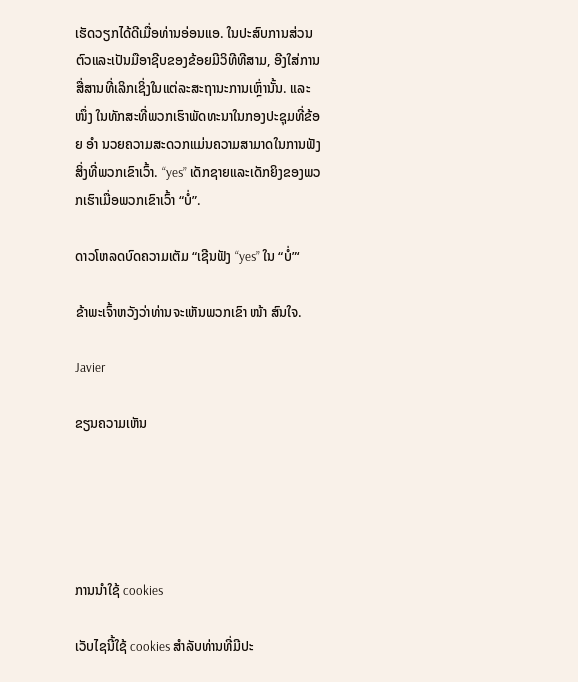ເຮັດວຽກໄດ້ດີເມື່ອທ່ານອ່ອນແອ. ໃນປະສົບການສ່ວນຕົວແລະເປັນມືອາຊີບຂອງຂ້ອຍມີວິທີທີສາມ, ອີງໃສ່ການສື່ສານທີ່ເລິກເຊິ່ງໃນແຕ່ລະສະຖານະການເຫຼົ່ານັ້ນ. ແລະ ໜຶ່ງ ໃນທັກສະທີ່ພວກເຮົາພັດທະນາໃນກອງປະຊຸມທີ່ຂ້ອຍ ອຳ ນວຍຄວາມສະດວກແມ່ນຄວາມສາມາດໃນການຟັງສິ່ງທີ່ພວກເຂົາເວົ້າ. “yes” ເດັກຊາຍແລະເດັກຍິງຂອງພວກເຮົາເມື່ອພວກເຂົາເວົ້າ “ບໍ່”.

ດາວໂຫລດບົດຄວາມເຕັມ “ເຊີນຟັງ “yes” ໃນ “ບໍ່”‘

ຂ້າພະເຈົ້າຫວັງວ່າທ່ານຈະເຫັນພວກເຂົາ ໜ້າ ສົນໃຈ.

Javier

ຂຽນຄວາມເຫັນ





ການນໍາໃຊ້ cookies

ເວັບໄຊນີ້ໃຊ້ cookies ສໍາລັບທ່ານທີ່ມີປະ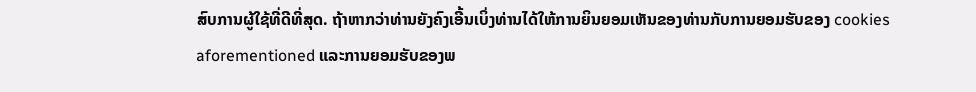ສົບການຜູ້ໃຊ້ທີ່ດີທີ່ສຸດ. ຖ້າຫາກວ່າທ່ານຍັງຄົງເອີ້ນເບິ່ງທ່ານໄດ້ໃຫ້ການຍິນຍອມເຫັນຂອງທ່ານກັບການຍອມຮັບຂອງ cookies aforementioned ແລະການຍອມຮັບຂອງພ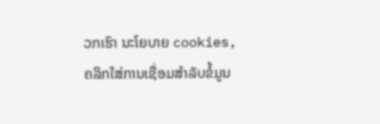ວກເຮົາ ນະໂຍບາຍ cookies, ຄລິກໃສ່ການເຊື່ອມສໍາລັບຂໍ້ມູນ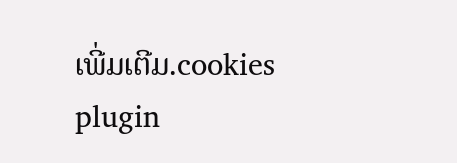ເພີ່ມເຕີມ.cookies plugin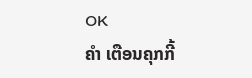OK
ຄຳ ເຕືອນຄຸກກີ້